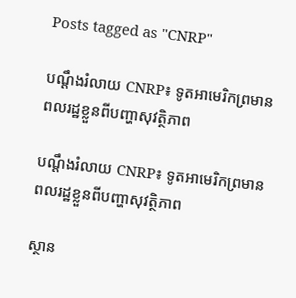Posts tagged as "CNRP"

បណ្ដឹងរំលាយ CNRP៖ ទូតអាមេរិកព្រមានពលរដ្ឋខ្លួនពីបញ្ហាសុវត្ថិភាព

បណ្ដឹងរំលាយ CNRP៖ ទូតអាមេរិកព្រមានពលរដ្ឋខ្លួនពីបញ្ហាសុវត្ថិភាព

ស្ថាន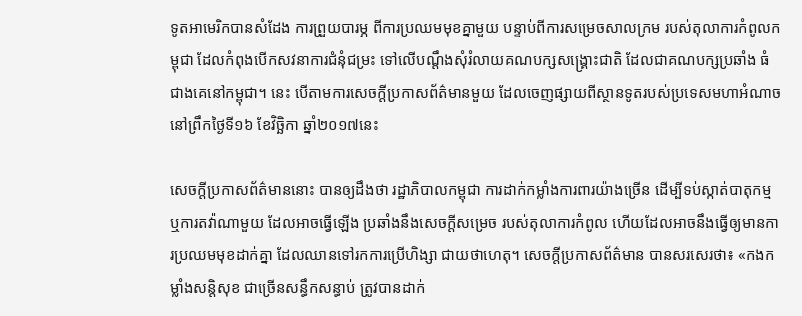ទូតអាមេរិកបានសំដែង ការព្រួយបារម្ភ ពីការប្រឈមមុខគ្នាមួយ បន្ទាប់ពីការសម្រេចសាលក្រម របស់តុលាការកំពូលកម្ពុជា ដែលកំពុងបើកសវនាការជំនុំជម្រះ ទៅលើបណ្ដឹងសុំរំលាយគណបក្សសង្គ្រោះជាតិ ដែលជាគណបក្សប្រឆាំង ធំជាងគេនៅកម្ពុជា។ នេះ បើតាមការសេចក្ដីប្រកាសព័ត៌មានមួយ ដែលចេញផ្សាយពីស្ថានទូតរបស់ប្រទេសមហាអំណាច នៅព្រឹកថ្ងៃទី១៦ ខែវិច្ឆិកា ឆ្នាំ២០១៧នេះ

សេចក្ដីប្រកាសព័ត៌មាននោះ បានឲ្យដឹងថា រដ្ឋាភិបាលកម្ពុជា ការដាក់កម្លាំងការពារយ៉ាងច្រើន ដើម្បីទប់ស្កាត់បាតុកម្ម ឬការតវ៉ាណាមួយ ដែលអាចធ្វើឡើង ប្រឆាំងនឹងសេចក្ដីសម្រេច របស់តុលាការកំពូល ហើយដែលអាចនឹងធ្វើឲ្យមានការប្រឈមមុខដាក់គ្នា ដែលឈានទៅរកការប្រើហិង្សា ជាយថាហេតុ។ សេចក្ដីប្រកាសព័ត៌មាន បានសរសេរថា៖ «កងកម្លាំងសន្តិសុខ ជាច្រើនសន្ធឹកសន្ធាប់ ត្រូវបានដាក់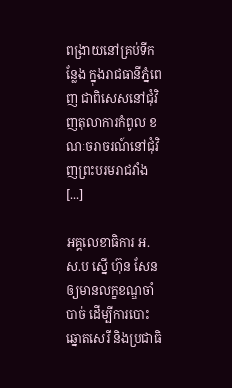ពង្រាយនៅគ្រប់ទីកន្លែង ក្នុងរាជធានីភ្នំពេញ ជាពិសេសនៅជុំវិញតុលាការកំពូល ខណៈចរាចរណ៍នៅជុំវិញព្រះបរមរាជវាំង [...]

អគ្គលេខាធិការ អ.ស.ប ស្នើ ហ៊ុន សែន ឲ្យមានលក្ខខណ្ឌចាំបាច់ ដើម្បីការបោះឆ្នោតសេរី និងប្រជាធិ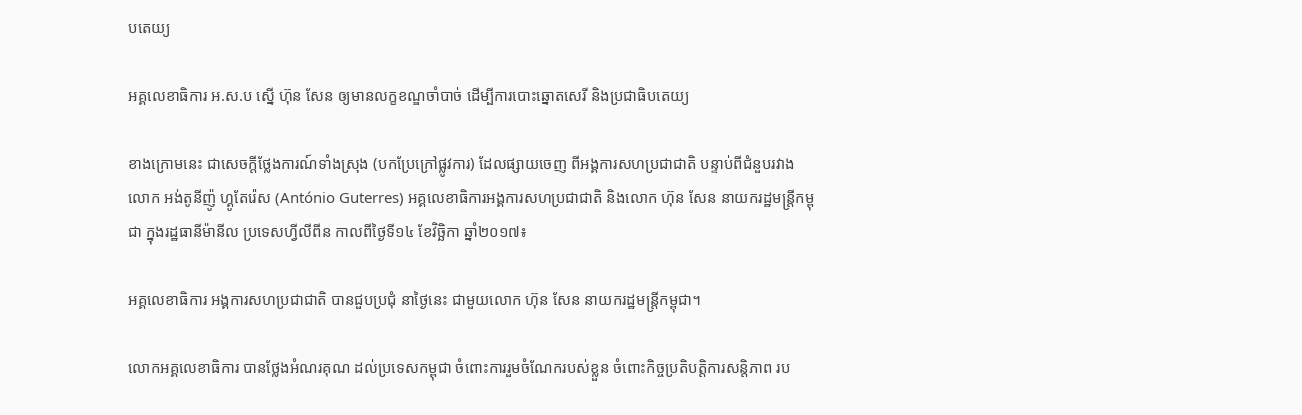បតេយ្យ

អគ្គលេខាធិការ អ.ស.ប ស្នើ ហ៊ុន សែន ឲ្យមានលក្ខខណ្ឌចាំបាច់ ដើម្បីការបោះឆ្នោតសេរី និងប្រជាធិបតេយ្យ

ខាងក្រោមនេះ ជាសេចក្តីថ្លែងការណ៍ទាំងស្រុង (បកប្រែក្រៅផ្លូវការ) ដែលផ្សាយចេញ ពីអង្គការសហប្រជាជាតិ បន្ទាប់ពីជំនួបរវាងលោក អង់តូនីញ៉ូ ហ្គូតែរ៉េស (António Guterres) អគ្គលេខាធិការអង្គការសហប្រជាជាតិ និងលោក ហ៊ុន សែន នាយករដ្ឋមន្ត្រីកម្ពុជា ក្នុងរដ្ឋធានីម៉ានីល ប្រទេសហ្វីលីពីន កាលពីថ្ងៃទី១៤ ខែវិច្ឆិកា ឆ្នាំ២០១៧៖

អគ្គលេខាធិការ អង្គការសហប្រជាជាតិ បានជួបប្រជុំ នាថ្ងៃនេះ ជាមួយលោក ហ៊ុន សែន នាយករដ្ឋមន្រ្តីកម្ពុជា។

លោកអគ្គលេខាធិការ បានថ្លែងអំណរគុណ ដល់ប្រទេសកម្ពុជា ចំពោះការរួមចំណែករបស់ខ្លួន ចំពោះកិច្ចប្រតិបត្តិការសន្តិភាព រប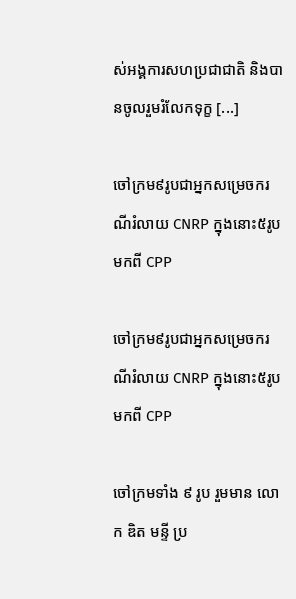ស់អង្គការសហប្រជាជាតិ និងបានចូលរួមរំលែកទុក្ខ [...]

ចៅក្រម៩រូបជាអ្នកសម្រេចករណីរំលាយ CNRP ក្នុងនោះ៥រូបមកពី CPP

ចៅក្រម៩រូបជាអ្នកសម្រេចករណីរំលាយ CNRP ក្នុងនោះ៥រូបមកពី CPP

ចៅក្រមទាំង ៩ រូប រួមមាន លោក ឌិត មន្ទី ប្រ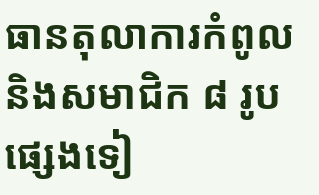ធានតុលាការកំពូល និងសមាជិក ៨ រូប ផ្សេងទៀ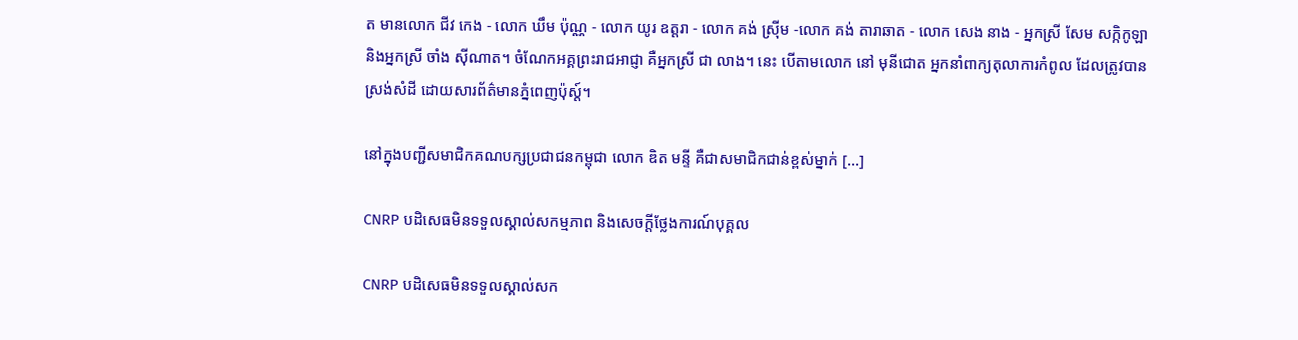ត មានលោក ជីវ កេង - លោក ឃឹម ប៉ុណ្ណ - លោក យូរ ឧត្តរា - លោក គង់ ស្រ៊ីម -លោក គង់ តារាឆាត - លោក សេង នាង - អ្នកស្រី សែម សក្កិកូឡា និងអ្នកស្រី ចាំង ស៊ីណាត។ ចំណែកអគ្គព្រះរាជអាជ្ញា គឺអ្នកស្រី ជា លាង។ នេះ បើតាមលោក នៅ មុនីជោត អ្នកនាំពាក្យតុលាការកំពូល ដែលត្រូវបានស្រង់សំដី ដោយសារព័ត៌មានភ្នំពេញប៉ុស្ដ៍។

នៅក្នុងបញ្ជីសមាជិកគណបក្សប្រជាជនកម្ពុជា លោក ឌិត មន្ទី គឺជាសមាជិកជាន់ខ្ពស់ម្នាក់ [...]

CNRP បដិសេធមិនទទួលស្គាល់សកម្មភាព និងសេចក្ដីថ្លែងការណ៍បុគ្គល

CNRP បដិសេធមិនទទួលស្គាល់សក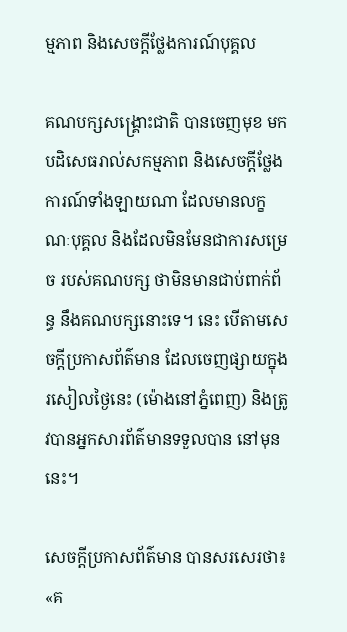ម្មភាព និងសេចក្ដីថ្លែងការណ៍បុគ្គល

គណបក្សសង្គ្រោះជាតិ បានចេញមុខ មកបដិសេធរាល់សកម្មភាព និងសេចក្ដីថ្លែងការណ៍ទាំងឡាយណា ដែលមានលក្ខណៈបុគ្គល និងដែលមិនមែនជាការសម្រេច របស់គណបក្ស ថាមិនមានជាប់ពាក់ព័ន្ធ នឹងគណបក្សនោះទេ។ នេះ បើតាមសេចក្ដីប្រកាសព័ត៌មាន ដែលចេញផ្សាយក្នុងរសៀលថ្ងៃនេះ (ម៉ោងនៅភ្នំពេញ) និងត្រូវបានអ្នកសារព័ត៌មានទទួលបាន នៅមុននេះ។

សេចក្ដីប្រកាសព័ត៌មាន បានសរសេរថា៖ «គ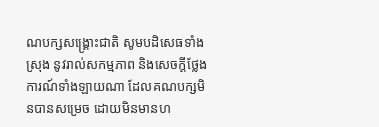ណបក្សសង្គ្រោះជាតិ សូមបដិសេធទាំងស្រុង នូវរាល់សកម្មភាព និងសេចក្ដីថ្លែងការណ៍ទាំងឡាយណា ដែលគណបក្សមិនបានសម្រេច ដោយមិនមានហ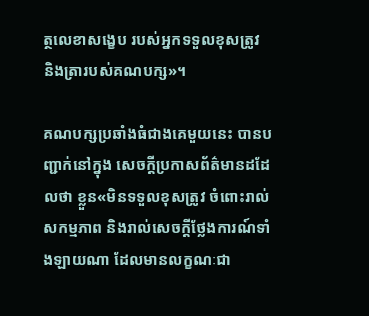ត្ថលេខាសង្ខេប របស់អ្នកទទួលខុសត្រូវ និងត្រារបស់គណបក្ស»។

គណបក្សប្រឆាំងធំជាងគេមួយនេះ បានបញ្ជាក់នៅក្នុង សេចក្ដីប្រកាសព័ត៌មានដដែលថា ខ្លួន«មិនទទួលខុសត្រូវ ចំពោះរាល់សកម្មភាព និងរាល់សេចក្ដីថ្លែងការណ៍ទាំងឡាយណា ដែលមានលក្ខណៈជា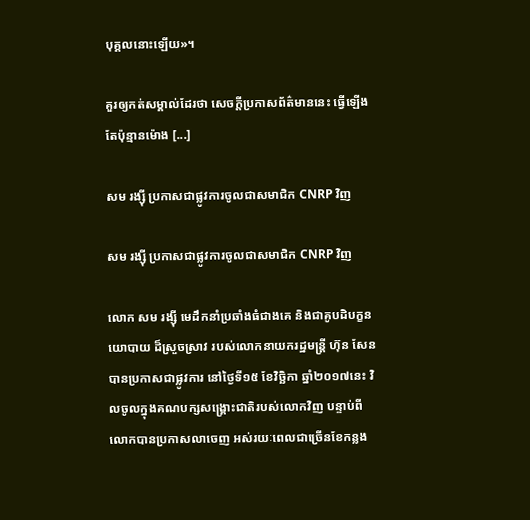បុគ្គលនោះឡើយ»។

គួរឲ្យកត់សម្គាល់ដែរថា សេចក្ដីប្រកាសព័ត៌មាននេះ ធ្វើឡើងតែប៉ុន្មានម៉ោង [...]

សម រង្ស៊ី ប្រកាសជាផ្លូវការចូលជាសមាជិក CNRP វិញ

សម រង្ស៊ី ប្រកាសជាផ្លូវការចូលជាសមាជិក CNRP វិញ

លោក សម រង្ស៊ី មេដឹកនាំប្រឆាំងធំជាងគេ និងជាគូបដិបក្ខនយោបាយ ដ៏ស្រួចស្រាវ របស់លោកនាយករដ្ឋមន្ត្រី ហ៊ុន សែន បានប្រកាសជាផ្លូវការ នៅថ្ងៃទី១៥ ខែវិច្ឆិកា ឆ្នាំ២០១៧នេះ វិលចូលក្នុងគណបក្សសង្គ្រោះជាតិរបស់លោកវិញ បន្ទាប់ពីលោកបានប្រកាសលាចេញ អស់រយៈពេលជាច្រើនខែកន្លង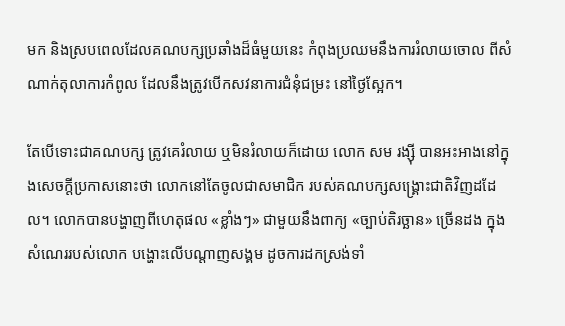មក និងស្របពេលដែលគណបក្សប្រឆាំងដ៏ធំមួយនេះ កំពុងប្រឈមនឹងការរំលាយចោល ពីសំណាក់តុលាការកំពូល ដែលនឹងត្រូវបើកសវនាការជំនុំជម្រះ នៅថ្ងៃស្អែក។

តែបើទោះជាគណបក្ស ត្រូវគេរំលាយ ឬមិនរំលាយក៏ដោយ លោក សម រង្ស៊ី បានអះអាងនៅក្នុងសេចក្ដីប្រកាសនោះថា លោកនៅតែចូលជាសមាជិក របស់គណបក្សសង្គ្រោះជាតិវិញដដែល។ លោកបានបង្ហាញពីហេតុផល «ខ្លាំងៗ» ជាមួយនឹងពាក្យ «ច្បាប់តិរច្ឆាន» ច្រើនដង ក្នុងសំណេររបស់លោក បង្ហោះលើបណ្ដាញសង្គម ដូចការដកស្រង់ទាំ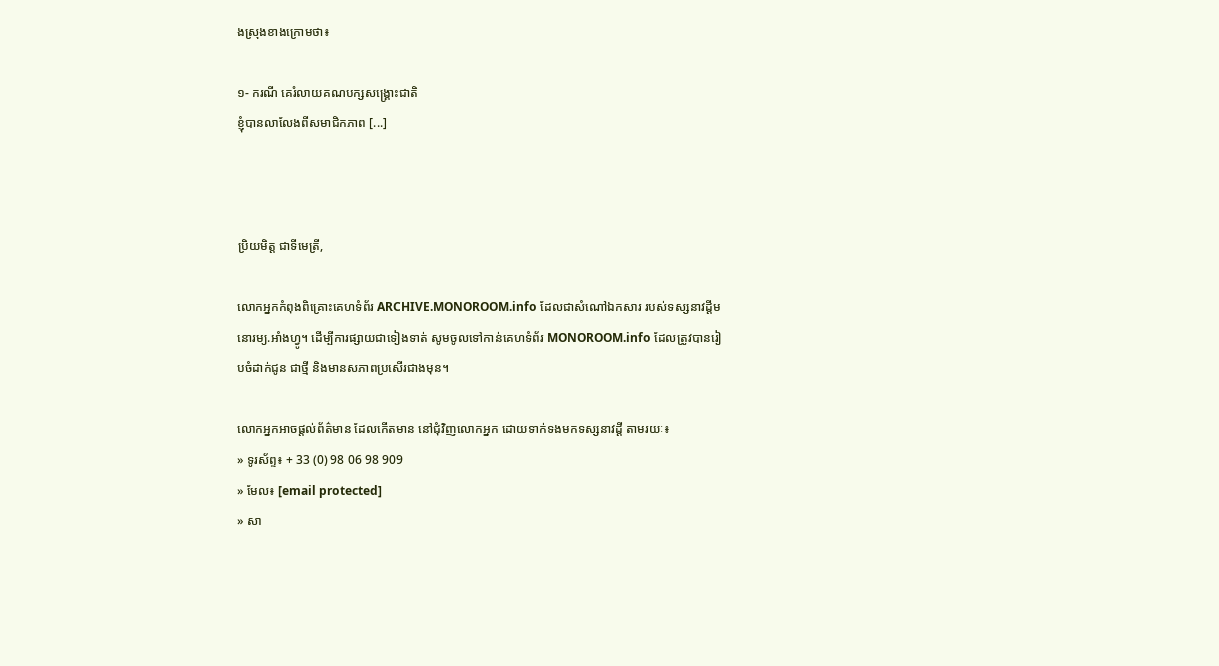ងស្រុងខាងក្រោមថា៖

១- ករណី គេរំលាយគណបក្សសង្គ្រោះជាតិ
ខ្ញុំបានលាលែងពីសមាជិកភាព [...]



ប្រិយមិត្ត ជាទីមេត្រី,

លោកអ្នកកំពុងពិគ្រោះគេហទំព័រ ARCHIVE.MONOROOM.info ដែលជាសំណៅឯកសារ របស់ទស្សនាវដ្ដីមនោរម្យ.អាំងហ្វូ។ ដើម្បីការផ្សាយជាទៀងទាត់ សូមចូលទៅកាន់គេហទំព័រ MONOROOM.info ដែលត្រូវបានរៀបចំដាក់ជូន ជាថ្មី និងមានសភាពប្រសើរជាងមុន។

លោកអ្នកអាចផ្ដល់ព័ត៌មាន ដែលកើតមាន នៅជុំវិញលោកអ្នក ដោយទាក់ទងមកទស្សនាវដ្ដី តាមរយៈ៖
» ទូរស័ព្ទ៖ + 33 (0) 98 06 98 909
» មែល៖ [email protected]
» សា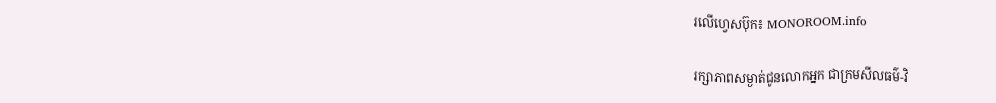រលើហ្វេសប៊ុក៖ MONOROOM.info

រក្សាភាពសម្ងាត់ជូនលោកអ្នក ជាក្រមសីលធម៌-វិ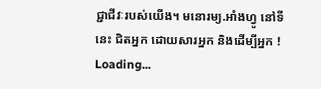ជ្ជាជីវៈរបស់យើង។ មនោរម្យ.អាំងហ្វូ នៅទីនេះ ជិតអ្នក ដោយសារអ្នក និងដើម្បីអ្នក !
Loading...